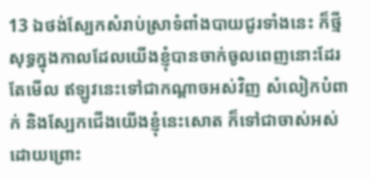13 ឯថង់ស្បែកសំរាប់ស្រាទំពាំងបាយជូរទាំងនេះ ក៏ថ្មីសុទ្ធក្នុងកាលដែលយើងខ្ញុំបានចាក់ចូលពេញនោះដែរ តែមើល ឥឡូវនេះទៅជាកណ្តាចអស់វិញ សំលៀកបំពាក់ និងស្បែកជើងយើងខ្ញុំនេះសោត ក៏ទៅជាចាស់អស់ ដោយព្រោះ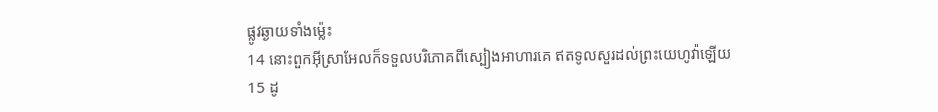ផ្លូវឆ្ងាយទាំងម៉្លេះ
14 នោះពួកអ៊ីស្រាអែលក៏ទទួលបរិភោគពីស្បៀងអាហារគេ ឥតទូលសួរដល់ព្រះយេហូវ៉ាឡើយ
15 ដូ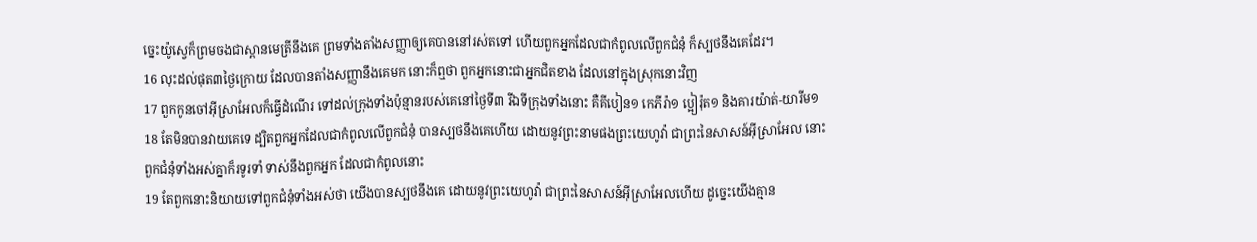ច្នេះយ៉ូស្វេក៏ព្រមចងជាស្ពានមេត្រីនឹងគេ ព្រមទាំងតាំងសញ្ញាឲ្យគេបាននៅរស់តទៅ ហើយពួកអ្នកដែលជាកំពូលលើពួកជំនុំ ក៏ស្បថនឹងគេដែរ។
16 លុះដល់ផុត៣ថ្ងៃក្រោយ ដែលបានតាំងសញ្ញានឹងគេមក នោះក៏ឮថា ពួកអ្នកនោះជាអ្នកជិតខាង ដែលនៅក្នុងស្រុកនោះវិញ
17 ពួកកូនចៅអ៊ីស្រាអែលក៏ធ្វើដំណើរ ទៅដល់ក្រុងទាំងប៉ុន្មានរបស់គេនៅថ្ងៃទី៣ រីឯទីក្រុងទាំងនោះ គឺគីបៀន១ កេភីរ៉ា១ ប្អៀរ៉ុត១ និងគារយ៉ាត់-យារីម១
18 តែមិនបានវាយគេទេ ដ្បិតពួកអ្នកដែលជាកំពូលលើពួកជំនុំ បានស្បថនឹងគេហើយ ដោយនូវព្រះនាមផងព្រះយេហូវ៉ា ជាព្រះនៃសាសន៍អ៊ីស្រាអែល នោះពួកជំនុំទាំងអស់គ្នាក៏រទូរទាំ ទាស់នឹងពួកអ្នក ដែលជាកំពូលនោះ
19 តែពួកនោះនិយាយទៅពួកជំនុំទាំងអស់ថា យើងបានស្បថនឹងគេ ដោយនូវព្រះយេហូវ៉ា ជាព្រះនៃសាសន៍អ៊ីស្រាអែលហើយ ដូច្នេះយើងគ្មាន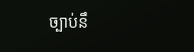ច្បាប់នឹ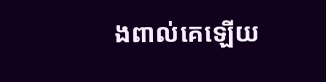ងពាល់គេឡើយ